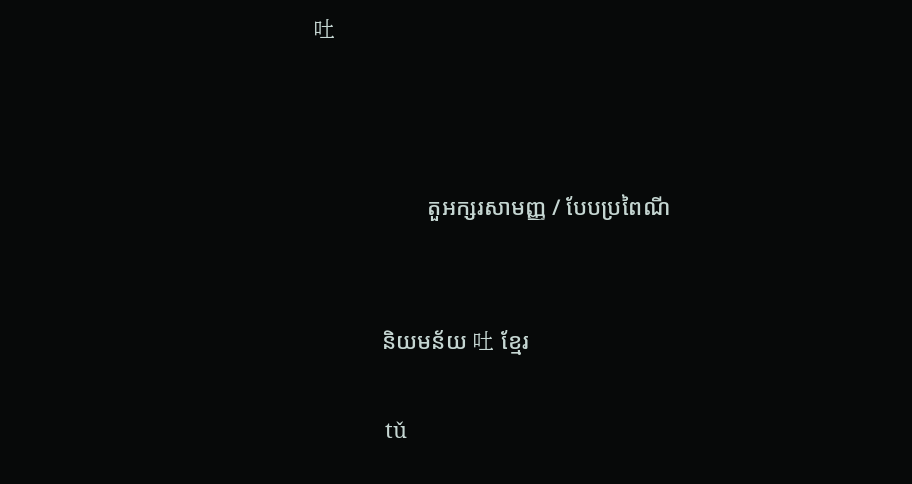吐



                    តួអក្សរសាមញ្ញ / បែបប្រពៃណី


            និយមន័យ 吐 ខ្មែរ

            tǔ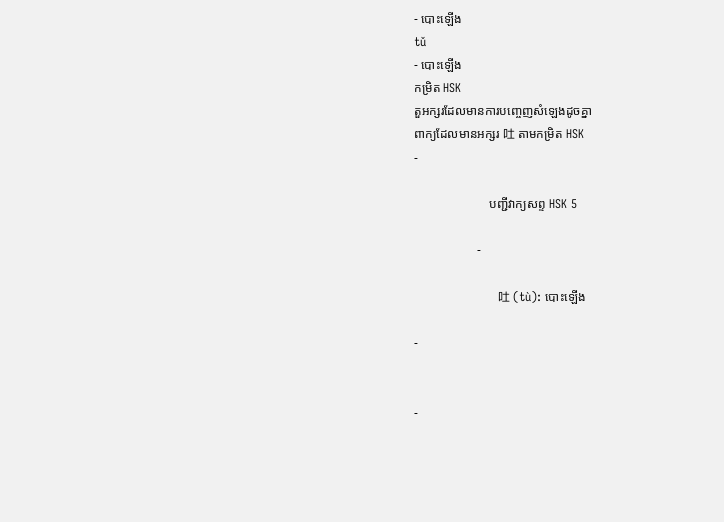- បោះឡើង
tǔ
- បោះឡើង
កម្រិត HSK
តួអក្សរដែលមានការបញ្ចេញសំឡេងដូចគ្នា
ពាក្យដែលមានអក្សរ 吐 តាមកម្រិត HSK
-

                        បញ្ជីវាក្យសព្ទ HSK 5

                    -

                            吐 (tù): បោះឡើង

-


-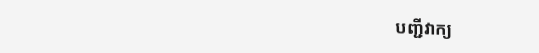បញ្ជីវាក្យ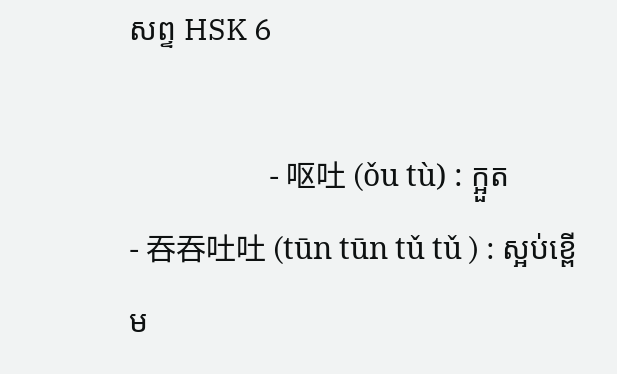សព្ទ HSK 6

                    - 呕吐 (ǒu tù) : ក្អួត
- 吞吞吐吐 (tūn tūn tǔ tǔ ) : ស្អប់ខ្ពើម